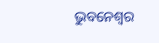ଭୁବନେଶ୍ୱର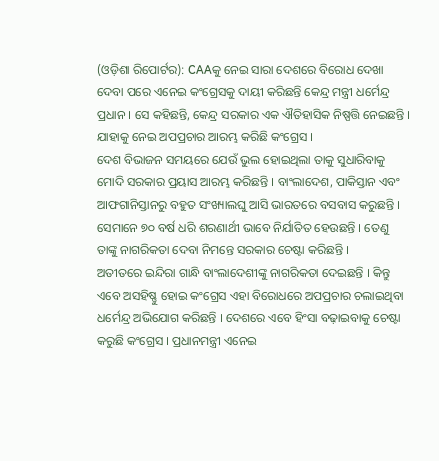(ଓଡ଼ିଶା ରିପୋର୍ଟର): CAAକୁ ନେଇ ସାରା ଦେଶରେ ବିରୋଧ ଦେଖା ଦେବା ପରେ ଏନେଇ କଂଗ୍ରେସକୁ ଦାୟୀ କରିଛନ୍ତି କେନ୍ଦ୍ର ମନ୍ତ୍ରୀ ଧର୍ମେନ୍ଦ୍ର ପ୍ରଧାନ । ସେ କହିଛନ୍ତି, କେନ୍ଦ୍ର ସରକାର ଏକ ଐତିହାସିକ ନିଷ୍ପତ୍ତି ନେଇଛନ୍ତି । ଯାହାକୁ ନେଇ ଅପପ୍ରଚାର ଆରମ୍ଭ କରିଛି କଂଗ୍ରେସ ।
ଦେଶ ବିଭାଜନ ସମୟରେ ଯେଉଁ ଭୁଲ ହୋଇଥିଲା ତାକୁ ସୁଧାରିବାକୁ ମୋଦି ସରକାର ପ୍ରୟାସ ଆରମ୍ଭ କରିଛନ୍ତି । ବାଂଲାଦେଶ, ପାକିସ୍ତାନ ଏବଂ ଆଫଗାନିସ୍ତାନରୁ ବହୁତ ସଂଖ୍ୟାଲଘୁ ଆସି ଭାରତରେ ବସବାସ କରୁଛନ୍ତି । ସେମାନେ ୭୦ ବର୍ଷ ଧରି ଶରଣାର୍ଥୀ ଭାବେ ନିର୍ଯାତିତ ହେଉଛନ୍ତି । ତେଣୁ ତାଙ୍କୁ ନାଗରିକତା ଦେବା ନିମନ୍ତେ ସରକାର ଚେଷ୍ଟା କରିଛନ୍ତି ।
ଅତୀତରେ ଇନ୍ଦିରା ଗାନ୍ଧି ବାଂଲାଦେଶୀଙ୍କୁ ନାଗରିକତା ଦେଇଛନ୍ତି । କିନ୍ତୁ ଏବେ ଅସହିଷ୍ଣୁ ହୋଇ କଂଗ୍ରେସ ଏହା ବିରୋଧରେ ଅପପ୍ରଚାର ଚଲାଇଥିବା ଧର୍ମେନ୍ଦ୍ର ଅଭିଯୋଗ କରିଛନ୍ତି । ଦେଶରେ ଏବେ ହିଂସା ବଢ଼ାଇବାକୁ ଚେଷ୍ଟା କରୁଛି କଂଗ୍ରେସ । ପ୍ରଧାନମନ୍ତ୍ରୀ ଏନେଇ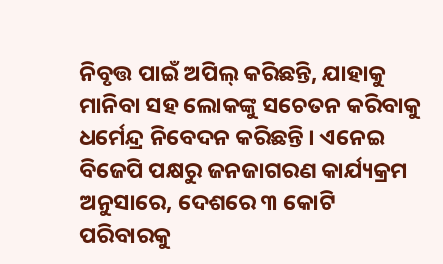ନିବୃତ୍ତ ପାଇଁ ଅପିଲ୍ କରିଛନ୍ତି, ଯାହାକୁ ମାନିବା ସହ ଲୋକଙ୍କୁ ସଚେତନ କରିବାକୁ ଧର୍ମେନ୍ଦ୍ର ନିବେଦନ କରିଛନ୍ତି । ଏନେଇ ବିଜେପି ପକ୍ଷରୁ ଜନଜାଗରଣ କାର୍ଯ୍ୟକ୍ରମ ଅନୁସାରେ, ଦେଶରେ ୩ କୋଟି ପରିବାରକୁ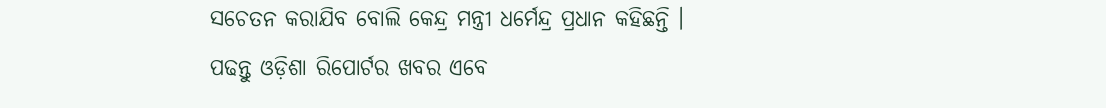ସଚେତନ କରାଯିବ ବୋଲି କେନ୍ଦ୍ର ମନ୍ତ୍ରୀ ଧର୍ମେନ୍ଦ୍ର ପ୍ରଧାନ କହିଛନ୍ତି ।
ପଢନ୍ତୁ ଓଡ଼ିଶା ରିପୋର୍ଟର ଖବର ଏବେ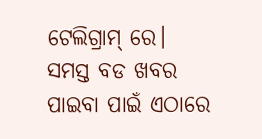ଟେଲିଗ୍ରାମ୍ ରେ। ସମସ୍ତ ବଡ ଖବର ପାଇବା ପାଇଁ ଏଠାରେ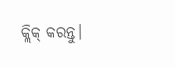କ୍ଲିକ୍ କରନ୍ତୁ।